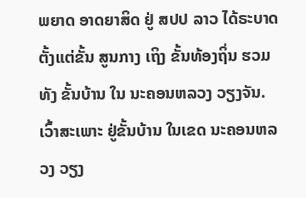ພຍາດ ອາດຍາສິດ ຢູ່ ສປປ ລາວ ໄດ້ຣະບາດ ຕັ້ງແຕ່ຂັ້ນ ສູນກາງ ເຖິງ ຂັ້ນທ້ອງຖິ່ນ ຮວມທັງ ຂັ້ນບ້ານ ໃນ ນະຄອນຫລວງ ວຽງຈັນ.
ເວົ້າສະເພາະ ຢູ່ຂັ້ນບ້ານ ໃນເຂດ ນະຄອນຫລວງ ວຽງ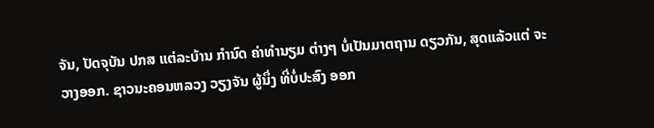ຈັນ, ປັດຈຸບັນ ປກສ ແຕ່ລະບ້ານ ກໍານົດ ຄ່າທໍານຽມ ຕ່າງໆ ບໍ່ເປັນມາຕຖານ ດຽວກັນ, ສຸດແລ້ວແຕ່ ຈະວາງອອກ. ຊາວນະຄອນຫລວງ ວຽງຈັນ ຜູ້ນຶ່ງ ທີ່ບໍ່ປະສົງ ອອກ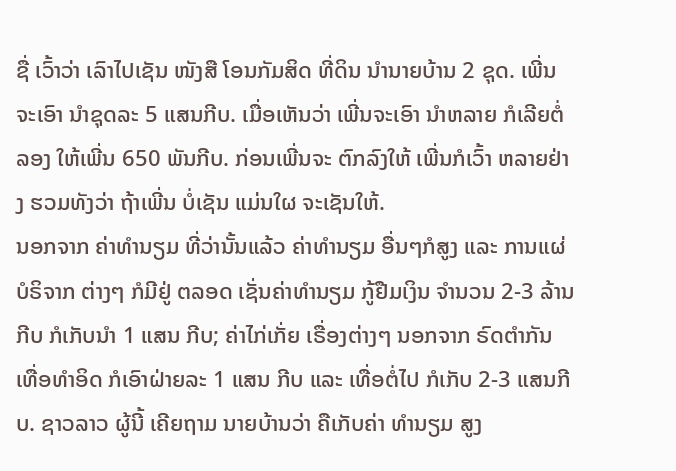ຊື່ ເວົ້າວ່າ ເລົາໄປເຊັນ ໜັງສື ໂອນກັມສິດ ທີ່ດິນ ນໍານາຍບ້ານ 2 ຊຸດ. ເພີ່ນຈະເອົາ ນໍາຊຸດລະ 5 ແສນກີບ. ເມື່ອເຫັນວ່າ ເພີ່ນຈະເອົາ ນໍາຫລາຍ ກໍເລີຍຕໍ່ລອງ ໃຫ້ເພີ່ນ 650 ພັນກີບ. ກ່ອນເພີ່ນຈະ ຕົກລົງໃຫ້ ເພີ່ນກໍເວົ້າ ຫລາຍຢ່າງ ຮວມທັງວ່າ ຖ້າເພີ່ນ ບໍ່ເຊັນ ແມ່ນໃຜ ຈະເຊັນໃຫ້.
ນອກຈາກ ຄ່າທໍານຽມ ທີ່ວ່ານັ້ນແລ້ວ ຄ່າທໍານຽມ ອື່ນໆກໍສູງ ແລະ ການແຜ່ ບໍຣິຈາກ ຕ່າງໆ ກໍມີຢູ່ ຕລອດ ເຊັ່ນຄ່າທໍານຽມ ກູ້ຢືມເງິນ ຈໍານວນ 2-3 ລ້ານກີບ ກໍເກັບນໍາ 1 ແສນ ກີບ; ຄ່າໄກ່ເກັ່ຍ ເຣື່ອງຕ່າງໆ ນອກຈາກ ຣົດຕໍາກັນ ເທື່ອທໍາອິດ ກໍເອົາຝ່າຍລະ 1 ແສນ ກີບ ແລະ ເທື່ອຕໍ່ໄປ ກໍເກັບ 2-3 ແສນກີບ. ຊາວລາວ ຜູ້ນີ້ ເຄີຍຖາມ ນາຍບ້ານວ່າ ຄືເກັບຄ່າ ທໍານຽມ ສູງ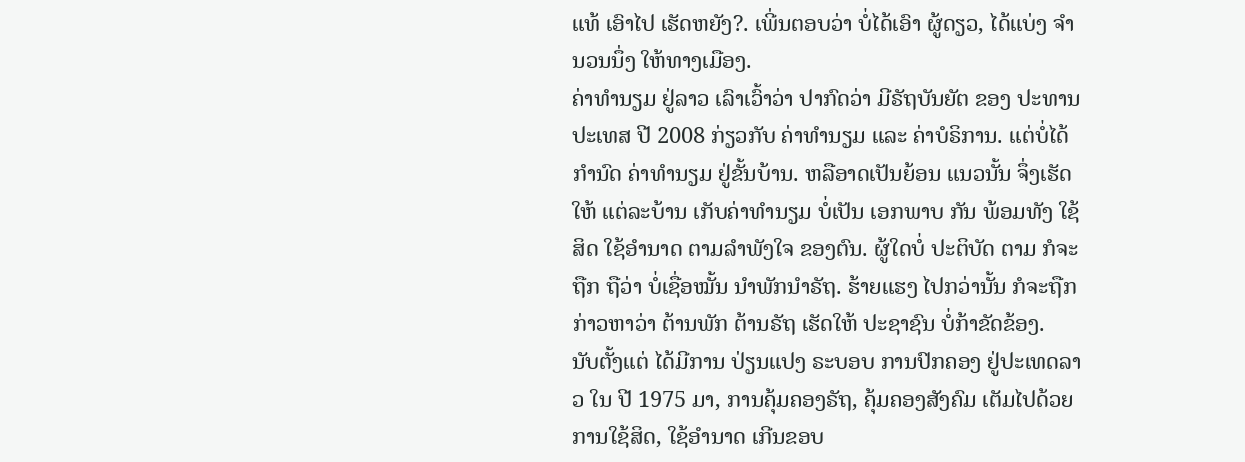ແທ້ ເອົາໄປ ເຮັດຫຍັງ?. ເພີ່ນຕອບວ່າ ບໍ່ໄດ້ເອົາ ຜູ້ດຽວ, ໄດ້ແບ່ງ ຈໍານວນນຶ່ງ ໃຫ້ທາງເມືອງ.
ຄ່າທໍານຽມ ຢູ່ລາວ ເລົາເວົ້າວ່າ ປາກົດວ່າ ມີຣັຖບັນຍັຕ ຂອງ ປະທານ ປະເທສ ປີ 2008 ກ່ຽວກັບ ຄ່າທໍານຽມ ແລະ ຄ່າບໍຣິການ. ແຕ່ບໍ່ໄດ້ ກໍານົດ ຄ່າທໍານຽມ ຢູ່ຂັ້ນບ້ານ. ຫລືອາດເປັນຍ້ອນ ແນວນັ້ນ ຈຶ່ງເຮັດໃຫ້ ແຕ່ລະບ້ານ ເກັບຄ່າທໍານຽມ ບໍ່ເປັນ ເອກພາບ ກັນ ພ້ອມທັງ ໃຊ້ສິດ ໃຊ້ອໍານາດ ຕາມລໍາພັງໃຈ ຂອງຕົນ. ຜູ້ໃດບໍ່ ປະຕິບັດ ຕາມ ກໍຈະຖືກ ຖືວ່າ ບໍ່ເຊື່ອໝັ້ນ ນໍາພັກນໍາຣັຖ. ຮ້າຍແຮງ ໄປກວ່ານັ້ນ ກໍຈະຖືກ ກ່າວຫາວ່າ ຕ້ານພັກ ຕ້ານຣັຖ ເຮັດໃຫ້ ປະຊາຊົນ ບໍ່ກ້າຂັດຂ້ອງ.
ນັບຕັ້ງແຕ່ ໄດ້ມີການ ປ່ຽນແປງ ຣະບອບ ການປົກຄອງ ຢູ່ປະເທດລາວ ໃນ ປີ 1975 ມາ, ການຄຸ້ມຄອງຣັຖ, ຄຸ້ມຄອງສັງຄົມ ເຕັມໄປດ້ວຍ ການໃຊ້ສິດ, ໃຊ້ອໍານາດ ເກີນຂອບ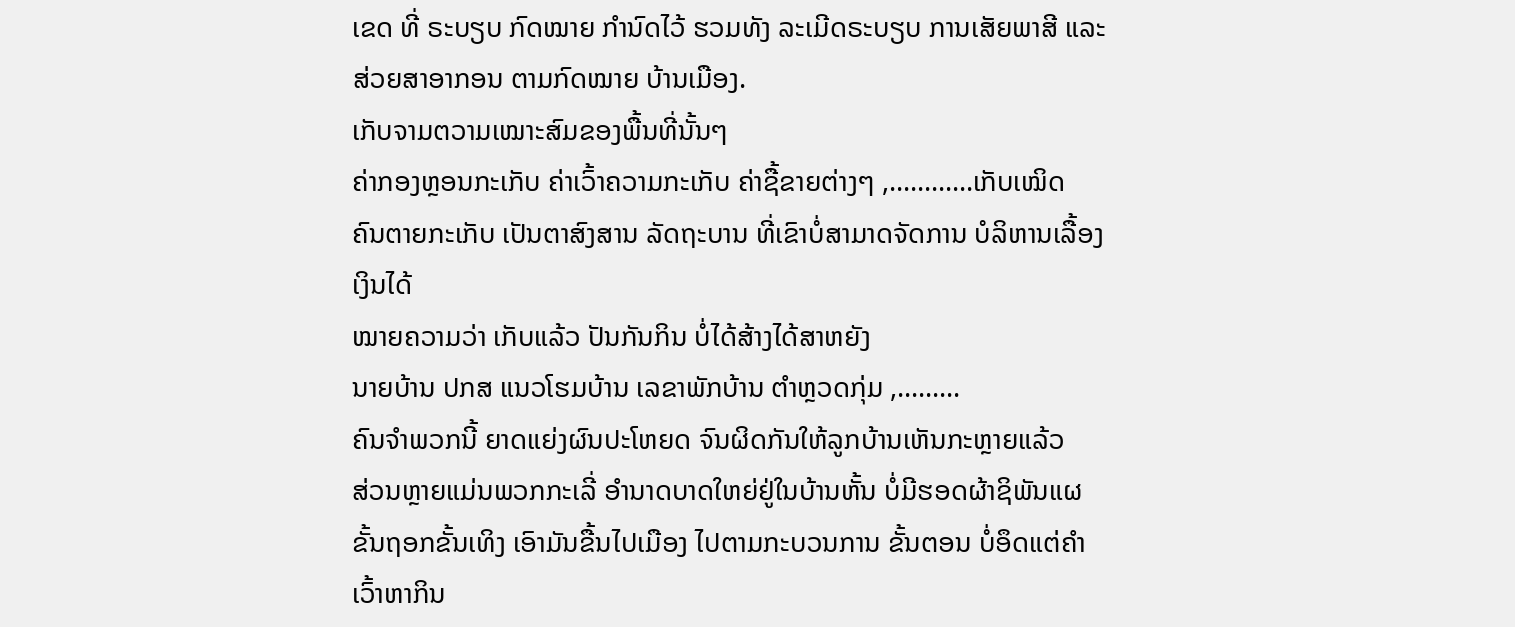ເຂດ ທີ່ ຣະບຽບ ກົດໝາຍ ກໍານົດໄວ້ ຮວມທັງ ລະເມີດຣະບຽບ ການເສັຍພາສີ ແລະ ສ່ວຍສາອາກອນ ຕາມກົດໝາຍ ບ້ານເມືອງ.
ເກັບຈາມຕວາມເໝາະສົມຂອງພື້ນທີ່ນັ້ນໆ
ຄ່າກອງຫຼອນກະເກັບ ຄ່າເວົ້າຄວາມກະເກັບ ຄ່າຊື້ຂາຍຕ່າງໆ ,............ເກັບເໝິດ
ຄົນຕາຍກະເກັບ ເປັນຕາສົງສານ ລັດຖະບານ ທີ່ເຂົາບໍ່ສາມາດຈັດການ ບໍລິຫານເລື້ອງ ເງິນໄດ້
ໝາຍຄວາມວ່າ ເກັບແລ້ວ ປັນກັນກິນ ບໍ່ໄດ້ສ້າງໄດ້ສາຫຍັງ
ນາຍບ້ານ ປກສ ແນວໂຮມບ້ານ ເລຂາພັກບ້ານ ຕຳຫຼວດກຸ່ມ ,.........
ຄົນຈຳພວກນີ້ ຍາດແຍ່ງຜົນປະໂຫຍດ ຈົນຜິດກັນໃຫ້ລູກບ້ານເຫັນກະຫຼາຍແລ້ວ
ສ່ວນຫຼາຍແມ່ນພວກກະເລີ່ ອຳນາດບາດໃຫຍ່ຢູ່ໃນບ້ານຫັ້ນ ບໍ່ມີຮອດຜ້າຊິພັນແຜ
ຂັ້ນຖອກຂັ້ນເທິງ ເອົາມັນຂື້ນໄປເມືອງ ໄປຕາມກະບວນການ ຂັ້ນຕອນ ບໍ່ອຶດແຕ່ຄຳເວົ້າຫາກິນ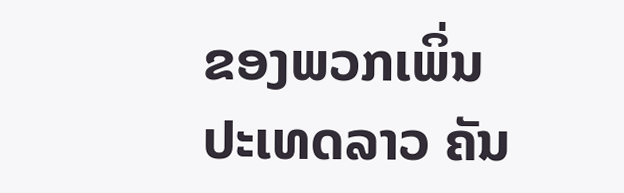ຂອງພວກເພິ່ນ
ປະເທດລາວ ຄັນ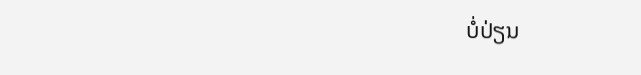ບໍ່ປ່ຽນ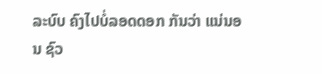ລະບົບ ຄົງໄປບໍ່ລອດດອກ ກັນວ່າ ແນ່ນອນ ຊົວ